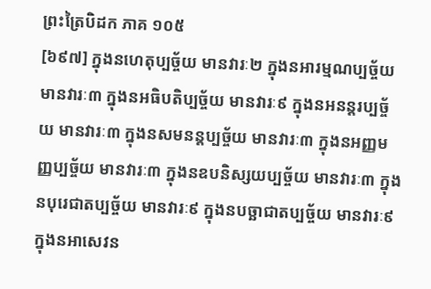ព្រះត្រៃបិដក ភាគ ១០៥
[៦៩៧] ក្នុងនហេតុប្បច្ច័យ មានវារៈ២ ក្នុងនអារម្មណប្បច្ច័យ មានវារៈ៣ ក្នុងនអធិបតិប្បច្ច័យ មានវារៈ៩ ក្នុងនអនន្តរប្បច្ច័យ មានវារៈ៣ ក្នុងនសមនន្តប្បច្ច័យ មានវារៈ៣ ក្នុងនអញ្ញមញ្ញប្បច្ច័យ មានវារៈ៣ ក្នុងនឧបនិស្សយប្បច្ច័យ មានវារៈ៣ ក្នុងនបុរេជាតប្បច្ច័យ មានវារៈ៩ ក្នុងនបច្ឆាជាតប្បច្ច័យ មានវារៈ៩ ក្នុងនអាសេវន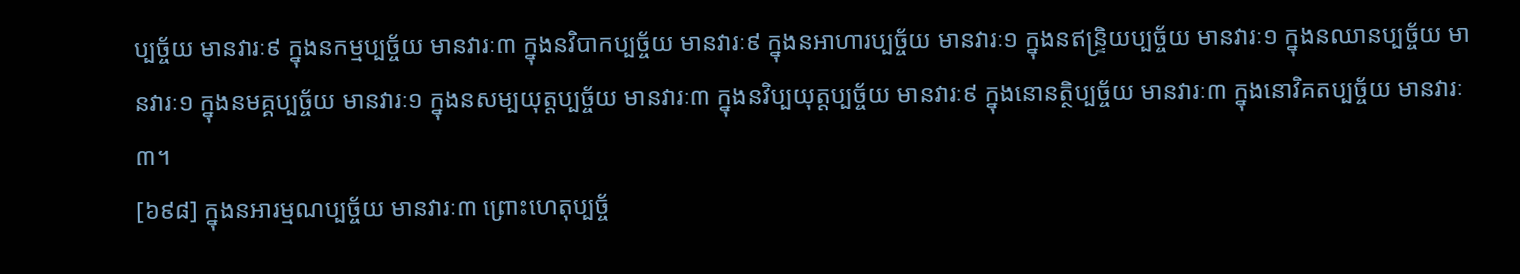ប្បច្ច័យ មានវារៈ៩ ក្នុងនកម្មប្បច្ច័យ មានវារៈ៣ ក្នុងនវិបាកប្បច្ច័យ មានវារៈ៩ ក្នុងនអាហារប្បច្ច័យ មានវារៈ១ ក្នុងនឥន្រ្ទិយប្បច្ច័យ មានវារៈ១ ក្នុងនឈានប្បច្ច័យ មានវារៈ១ ក្នុងនមគ្គប្បច្ច័យ មានវារៈ១ ក្នុងនសម្បយុត្តប្បច្ច័យ មានវារៈ៣ ក្នុងនវិប្បយុត្តប្បច្ច័យ មានវារៈ៩ ក្នុងនោនត្ថិប្បច្ច័យ មានវារៈ៣ ក្នុងនោវិគតប្បច្ច័យ មានវារៈ៣។
[៦៩៨] ក្នុងនអារម្មណប្បច្ច័យ មានវារៈ៣ ព្រោះហេតុប្បច្ច័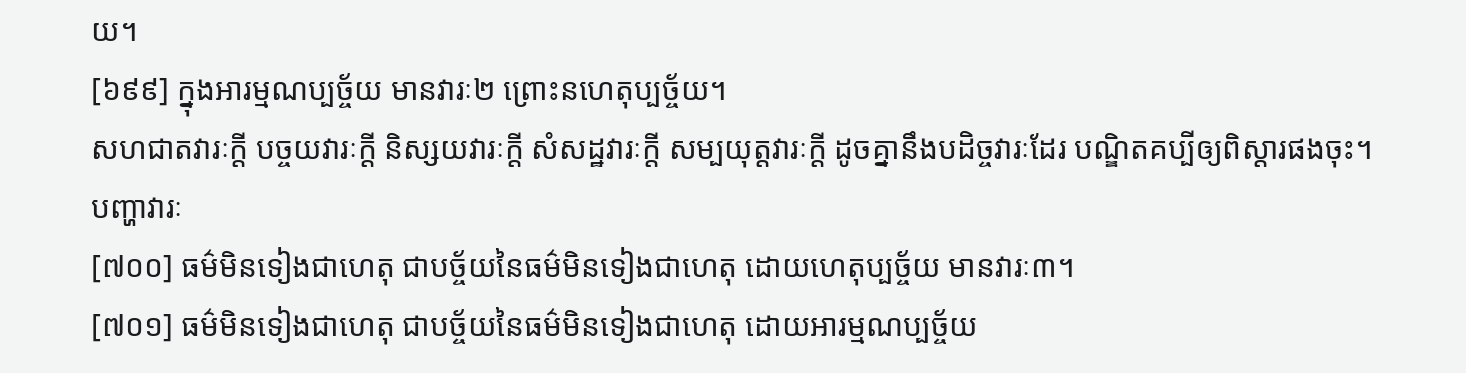យ។
[៦៩៩] ក្នុងអារម្មណប្បច្ច័យ មានវារៈ២ ព្រោះនហេតុប្បច្ច័យ។
សហជាតវារៈក្តី បច្ចយវារៈក្តី និស្សយវារៈក្តី សំសដ្ឋវារៈក្តី សម្បយុត្តវារៈក្តី ដូចគ្នានឹងបដិច្ចវារៈដែរ បណ្ឌិតគប្បីឲ្យពិស្តារផងចុះ។
បញ្ហាវារៈ
[៧០០] ធម៌មិនទៀងជាហេតុ ជាបច្ច័យនៃធម៌មិនទៀងជាហេតុ ដោយហេតុប្បច្ច័យ មានវារៈ៣។
[៧០១] ធម៌មិនទៀងជាហេតុ ជាបច្ច័យនៃធម៌មិនទៀងជាហេតុ ដោយអារម្មណប្បច្ច័យ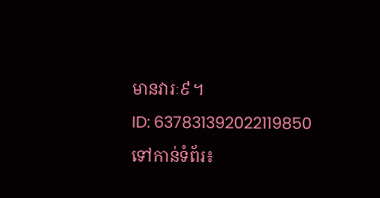មានវារៈ៩។
ID: 637831392022119850
ទៅកាន់ទំព័រ៖